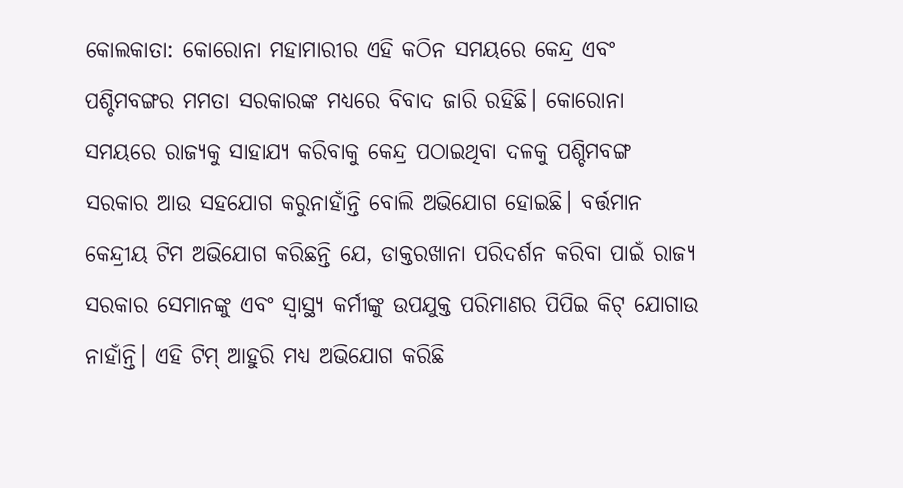କୋଲକାତା: କୋରୋନା ମହାମାରୀର ଏହି କଠିନ ସମୟରେ କେନ୍ଦ୍ର ଏବଂ ପଶ୍ଚିମବଙ୍ଗର ମମତା ସରକାରଙ୍କ ମଧ୍ୟରେ ବିବାଦ ଜାରି ରହିଛି। କୋରୋନା ସମୟରେ ରାଜ୍ୟକୁ ସାହାଯ୍ୟ କରିବାକୁ କେନ୍ଦ୍ର ପଠାଇଥିବା ଦଳକୁ ପଶ୍ଚିମବଙ୍ଗ ସରକାର ଆଉ ସହଯୋଗ କରୁନାହାଁନ୍ତି ବୋଲି ଅଭିଯୋଗ ହୋଇଛି। ବର୍ତ୍ତମାନ କେନ୍ଦ୍ରୀୟ ଟିମ ଅଭିଯୋଗ କରିଛନ୍ତି ଯେ, ଡାକ୍ତରଖାନା ପରିଦର୍ଶନ କରିବା ପାଇଁ ରାଜ୍ୟ ସରକାର ସେମାନଙ୍କୁ ଏବଂ ସ୍ବାସ୍ଥ୍ୟ କର୍ମୀଙ୍କୁ ଉପଯୁକ୍ତ ପରିମାଣର ପିପିଇ କିଟ୍ ଯୋଗାଉ ନାହାଁନ୍ତି। ଏହି ଟିମ୍ ଆହୁରି ମଧ୍ୟ ଅଭିଯୋଗ କରିଛି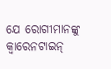ଯେ ରୋଗୀମାନଙ୍କୁ କ୍ବାରେନଟାଇନ୍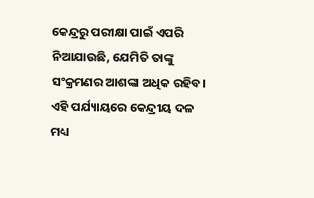କେନ୍ଦ୍ରରୁ ପରୀକ୍ଷା ପାଇଁ ଏପରି ନିଆଯାଉଛି, ଯେମିତି ତାଙ୍କୁ ସଂକ୍ରମଣର ଆଶଙ୍କା ଅଧିକ ରହିବ।
ଏହି ପର୍ଯ୍ୟାୟରେ କେନ୍ଦ୍ରୀୟ ଦଳ ମଧ୍ୟ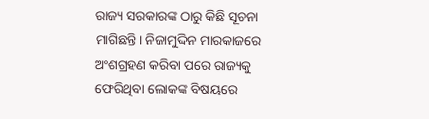ରାଜ୍ୟ ସରକାରଙ୍କ ଠାରୁ କିଛି ସୂଚନା ମାଗିଛନ୍ତି। ନିଜାମୁଦ୍ଦିନ ମାରକାଜରେ ଅଂଶଗ୍ରହଣ କରିବା ପରେ ରାଜ୍ୟକୁ ଫେରିଥିବା ଲୋକଙ୍କ ବିଷୟରେ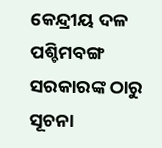କେନ୍ଦ୍ରୀୟ ଦଳ ପଶ୍ଚିମବଙ୍ଗ ସରକାରଙ୍କ ଠାରୁ ସୂଚନା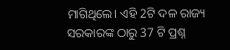ମାଗିଥିଲେ। ଏହି 2ଟି ଦଳ ରାଜ୍ୟ ସରକାରଙ୍କ ଠାରୁ 37 ଟି ପ୍ରଶ୍ନ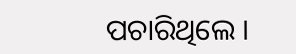ପଚାରିଥିଲେ ।